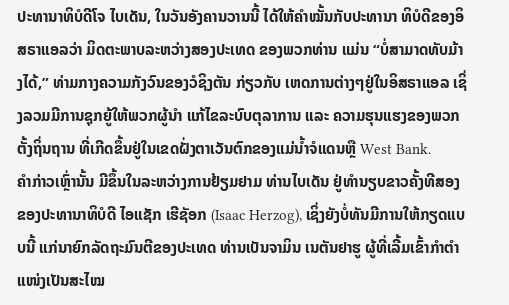ປະທານາທິບໍດີໂຈ ໄບເດັນ, ໃນວັນອັງຄານວານນີ້ ໄດ້ໃຫ້ຄໍາໝັ້ນກັບປະທານາ ທິບໍດີຂອງອິສຣາແອລວ່າ ມິດຕະພາບລະຫວ່າງສອງປະເທດ ຂອງພວກທ່ານ ແມ່ນ “ບໍ່ສາມາດທັບມ້າງໄດ້,” ທ່າມກາງຄວາມກັງວົນຂອງວໍຊິງຕັນ ກ່ຽວກັບ ເຫດການຕ່າງໆຢູ່ໃນອິສຣາແອລ ເຊິ່ງລວມມີການຊຸກຍູ້ໃຫ້ພວກຜູ້ນໍາ ແກ້ໄຂລະບົບຕຸລາການ ແລະ ຄວາມຮຸນແຮງຂອງພວກຕັ້ງຖິ່ນຖານ ທີ່ເກີດຂຶ້ນຢູ່ໃນເຂດຝັ່ງຕາເວັນຕົກຂອງແມ່ນ້ຳຈໍແດນຫຼື West Bank.
ຄໍາກ່າວເຫຼົ່ານັ້ນ ມີຂຶ້ນໃນລະຫວ່າງການຢ້ຽມຢາມ ທ່ານໄບເດັນ ຢູ່ທໍານຽບຂາວຄັ້ງທີສອງ ຂອງປະທານາທິບໍດີ ໄອແຊັກ ເຮີຊັອກ (Isaac Herzog), ເຊິ່ງຍັງບໍ່ທັນມີການໃຫ້ກຽດແບບນີ້ ແກ່ນາຍົກລັດຖະມົນຕີຂອງປະເທດ ທ່ານເບັນຈາມິນ ເນຕັນຢາຮູ ຜູ້ທີ່ເລີ້ມເຂົ້າກຳຕໍາແໜ່ງເປັນສະໄໝ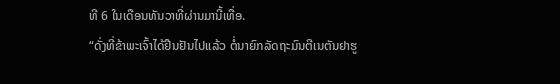ທີ 6 ໃນເດືອນທັນວາທີ່ຜ່ານມານີ້ເທື່ອ.
“ດັ່ງທີ່ຂ້າພະເຈົ້າໄດ້ຢືນຢັນໄປແລ້ວ ຕໍ່ນາຍົກລັດຖະມົນຕີເນຕັນຢາຮູ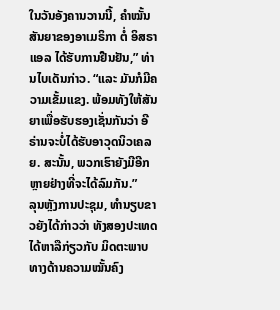ໃນວັນອັງຄານວານນີ້, ຄໍາໝັ້ນສັນຍາຂອງອາເມຣິກາ ຕໍ່ ອິສຣາແອລ ໄດ້ຮັບການຢືນຢັນ,” ທ່ານໄບເດັນກ່າວ. “ແລະ ມັນກໍມີຄວາມເຂັ້ມແຂງ. ພ້ອມທັງໃຫ້ສັນ ຍາເພື່ອຮັບຮອງເຊັ່ນກັນວ່າ ອີຣ່ານຈະບໍ່ໄດ້ຮັບອາວຸດນິວເຄລຍ. ສະນັ້ນ, ພວກເຮົາຍັງມີອີກຫຼາຍຢ່າງທີ່ຈະໄດ້ລົມກັນ.”
ລຸນຫຼັງການປະຊຸມ, ທໍານຽບຂາວຍັງໄດ້ກ່າວວ່າ ທັງສອງປະເທດໄດ້ຫາລືກ່ຽວກັບ ມິດຕະພາບທາງດ້ານຄວາມໝັ້ນຄົງ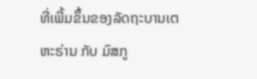ທີ່ເພີ້ມຂຶ້ນຂອງລັດຖະບານເຕຫະຣ່ານ ກັບ ມົສກູ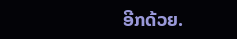ອີກດ້ວຍ.